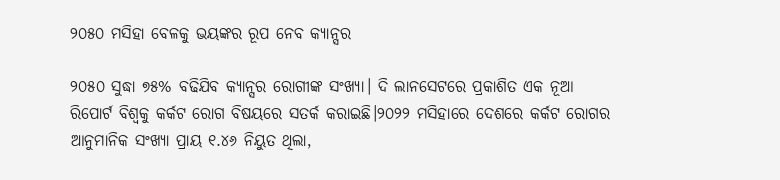୨୦୫୦ ମସିହା ବେଳକୁ ଭୟଙ୍କର ରୂପ ନେବ କ୍ୟାନ୍ସର

୨୦୫୦ ସୁଦ୍ଧା ୭୫% ବଢିଯିବ କ୍ୟାନ୍ସର ରୋଗୀଙ୍କ ସଂଖ୍ୟା। ଦି ଲାନସେଟରେ ପ୍ରକାଶିତ ଏକ ନୂଆ ରିପୋର୍ଟ ବିଶ୍ୱକୁ କର୍କଟ ରୋଗ ବିଷୟରେ ସତର୍କ କରାଇଛି।୨୦୨୨ ମସିହାରେ ଦେଶରେ କର୍କଟ ରୋଗର ଆନୁମାନିକ ସଂଖ୍ୟା ପ୍ରାୟ ୧.୪୬ ନିୟୁତ ଥିଲା,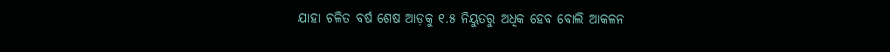ଯାହା ଚଳିତ ବର୍ଷ ଶେଷ ଆଡ଼କୁ ୧.୫ ନିୟୁତରୁ ଅଧିକ ହେବ ବୋଲି ଆକଳନ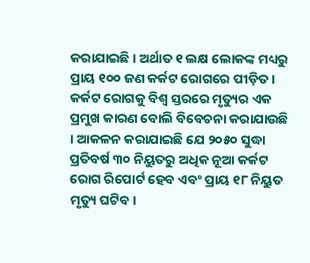କରାଯାଇଛି । ଅର୍ଥାତ ୧ ଲକ୍ଷ ଲୋକଙ୍କ ମଧ୍ୟରୁ ପ୍ରାୟ ୧୦୦ ଜଣ କର୍କଟ ରୋଗରେ ପୀଡ଼ିତ । କର୍କଟ ରୋଗକୁ ବିଶ୍ୱ ସ୍ତରରେ ମୃତ୍ୟୁର ଏକ ପ୍ରମୁଖ କାରଣ ବୋଲି ବିବେଚନା କରାଯାଉଛି । ଆକଳନ କରାଯାଇଛି ଯେ ୨୦୫୦ ସୁଦ୍ଧା ପ୍ରତିବର୍ଷ ୩୦ ନିୟୁତରୁ ଅଧିକ ନୂଆ କର୍କଟ ରୋଗ ରିପୋର୍ଟ ହେବ ଏବଂ ପ୍ରାୟ ୧୮ ନିୟୁତ ମୃତ୍ୟୁ ଘଟିବ।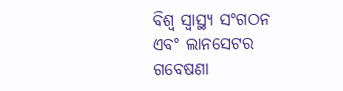ବିଶ୍ୱ ସ୍ୱାସ୍ଥ୍ୟ ସଂଗଠନ ଏବଂ ଲାନସେଟର ଗବେଷଣା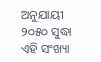ଅନୁଯାୟୀ ୨୦୫୦ ସୁଦ୍ଧା ଏହି ସଂଖ୍ୟା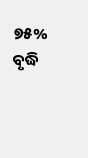୭୫% ବୃଦ୍ଧି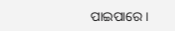ପାଇପାରେ।